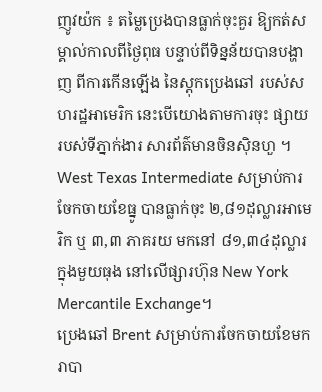ញូវយ៉ក ៖ តម្លៃប្រេងបានធ្លាក់ចុះគួរ ឱ្យកត់សម្គាល់កាលពីថ្ងៃពុធ បន្ទាប់ពីទិន្នន័យបានបង្ហាញ ពីការកើនឡើង នៃស្តុកប្រេងឆៅ របស់សហរដ្ឋអាមេរិក នេះបើយោងតាមការចុះ ផ្សាយរបស់ទីភ្នាក់ងារ សារព័ត៌មានចិនស៊ិនហួ ។
West Texas Intermediate សម្រាប់ការចែកចាយខែធ្នូ បានធ្លាក់ចុះ ២,៨១ដុល្លារអាមេរិក ឬ ៣,៣ ភាគរយ មកនៅ ៨១,៣៤ដុល្លារក្នុងមួយធុង នៅលើផ្សារហ៊ុន New York Mercantile Exchange។
ប្រេងឆៅ Brent សម្រាប់ការចែកចាយខែមករាបា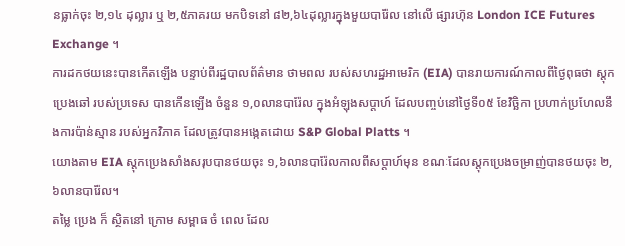នធ្លាក់ចុះ ២,១៤ ដុល្លារ ឬ ២,៥ភាគរយ មកបិទនៅ ៨២,៦៤ដុល្លារក្នុងមួយបារ៉ែល នៅលើ ផ្សារហ៊ុន London ICE Futures Exchange ។
ការដកថយនេះបានកើតឡើង បន្ទាប់ពីរដ្ឋបាលព័ត៌មាន ថាមពល របស់សហរដ្ឋអាមេរិក (EIA) បានរាយការណ៍កាលពីថ្ងៃពុធថា ស្តុកប្រេងឆៅ របស់ប្រទេស បានកើនឡើង ចំនួន ១,០លានបារ៉ែល ក្នុងអំឡុងសប្តាហ៍ ដែលបញ្ចប់នៅថ្ងៃទី០៥ ខែវិច្ឆិកា ប្រហាក់ប្រហែលនឹងការប៉ាន់ស្មាន របស់អ្នកវិភាគ ដែលត្រូវបានអង្កេតដោយ S&P Global Platts ។
យោងតាម EIA ស្តុកប្រេងសាំងសរុបបានថយចុះ ១,៦លានបារ៉ែលកាលពីសប្តាហ៍មុន ខណៈដែលស្តុកប្រេងចម្រាញ់បានថយចុះ ២,៦លានបារ៉ែល។
តម្លៃ ប្រេង ក៏ ស្ថិតនៅ ក្រោម សម្ពាធ ចំ ពេល ដែល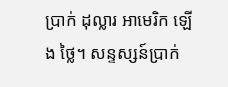ប្រាក់ ដុល្លារ អាមេរិក ឡើង ថ្លៃ។ សន្ទស្សន៍ប្រាក់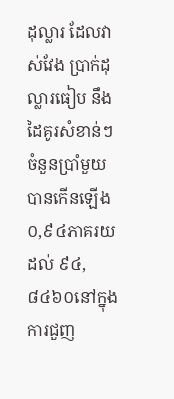ដុល្លារ ដែលវាស់វែង ប្រាក់ដុល្លារធៀប នឹងដៃគូរសំខាន់ៗ ចំនួនប្រាំមួយ បានកើនឡើង ០,៩៤ភាគរយ ដល់ ៩៤,៨៤៦០នៅក្នុងការជួញ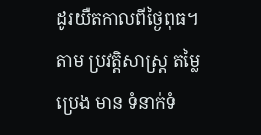ដូរយឺតកាលពីថ្ងៃពុធ។ តាម ប្រវត្តិសាស្ត្រ តម្លៃ ប្រេង មាន ទំនាក់ទំ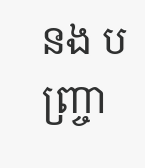នង បញ្ច្រា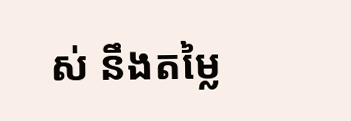ស់ នឹងតម្លៃ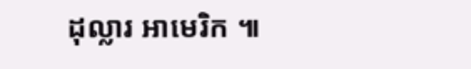ដុល្លារ អាមេរិក ៕